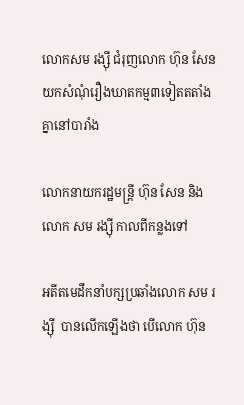លោកសម រង្ស៊ី ជំរុញលោក ហ៊ុន សែនយកសំណុំរឿងឃាតកម្ម៣ទៀតតតាំងគ្នានៅបារាំង

លោកនាយករដ្ឋមន្រ្តី ហ៊ុន សែន និងលោក សម រង្ស៊ី កាលពីកន្លងទៅ

អតីតមេដឹកនាំបក្សប្រឆាំងលោក សម រង្ស៊ី  បានលើកឡើងថា បើលោក ហ៊ុន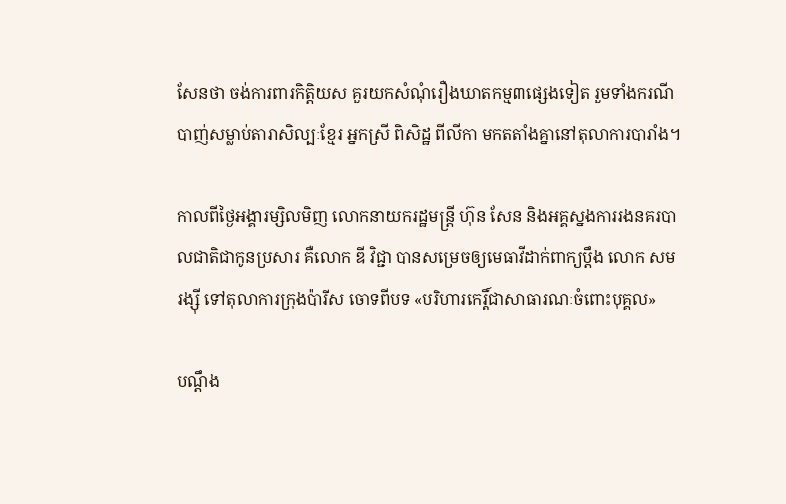សែនថា ចង់ការពារកិត្តិយស គួរយកសំណុំរឿងឃាតកម្ម៣ផ្សេងទៀត រួមទាំងករណីបាញ់សម្លាប់តារាសិល្បៈខ្មែរ អ្នកស្រី ពិសិដ្ឋ ពីលីកា មកតតាំងគ្នានៅតុលាការបារាំង។

កាលពីថ្ងៃអង្គារម្សិលមិញ លោកនាយករដ្ឋមន្ត្រី ហ៊ុន សែន និងអគ្គស្នងការរងនគរបាលជាតិជាកូនប្រសារ គឺលោក ឌី វិជ្ជា បានសម្រេចឲ្យមេធាវីដាក់ពាក្យប្តឹង លោក សម រង្ស៊ី ទៅតុលាការក្រុងប៉ារីស ចោទពីបទ «បរិហារកេរ្តិ៍ជាសាធារណៈចំពោះបុគ្គល»

បណ្តឹង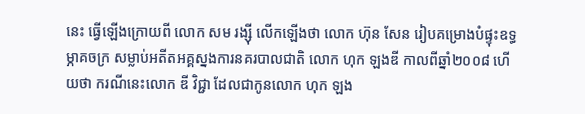នេះ ធ្វើឡើងក្រោយពី លោក សម រង្ស៊ី លើកឡើងថា លោក ហ៊ុន សែន រៀបគម្រោងបំផ្ទុះឧទ្ធម្ភាគចក្រ សម្លាប់អតីតអគ្គស្នងការនគរបាលជាតិ លោក ហុក ឡងឌី កាលពីឆ្នាំ២០០៨ ហើយថា ករណីនេះលោក ឌី វិជ្ជា ដែលជាកូនលោក ហុក ឡង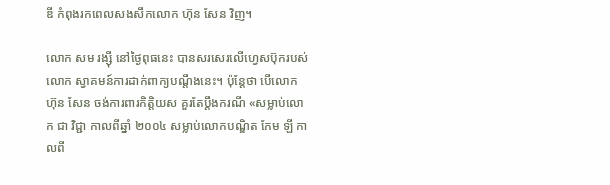ឌី កំពុងរកពេលសងសឹកលោក ហ៊ុន សែន វិញ។

លោក សម រង្ស៊ី នៅថ្ងៃពុធនេះ បានសរសេរលើហ្វេសប៊ុករបស់លោក ស្វាគមន៍ការដាក់ពាក្យបណ្តឹងនេះ។ ប៉ុន្តែថា បើលោក ហ៊ុន សែន ចង់ការពារកិត្តិយស គួរតែប្តឹងករណី «សម្លាប់លោក ជា វិជ្ជា កាលពីឆ្នាំ ២០០៤ សម្លាប់លោកបណ្ឌិត កែម ឡី កាលពី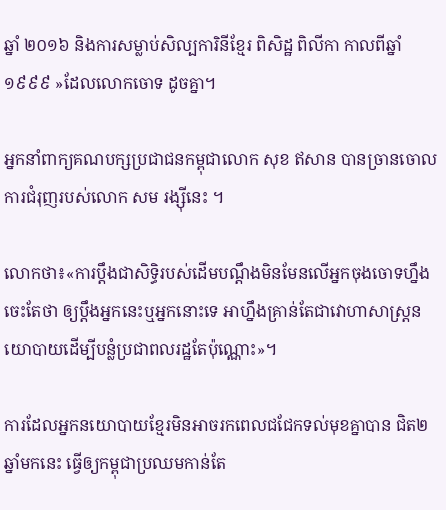ឆ្នាំ ២០១៦ និងការសម្លាប់សិល្បការិនីខ្មែរ ពិសិដ្ឋ ពិលីកា កាលពីឆ្នាំ ១៩៩៩ »ដែលលោកចោទ ដូចគ្នា។

អ្នកនាំពាក្យគណបក្សប្រជាជនកម្ពុជាលោក សុខ ឥសាន បានច្រានចោលការជំរុញរបស់លោក សម រង្ស៊ីនេះ ។

លោកថា៖«ការប្តឹងជាសិទ្ធិរបស់ដើមបណ្តឹងមិនមែនលើអ្នកចុងចោទហ្នឹងចេះតែថា ឲ្យប្តឹងអ្នកនេះឬអ្នកនោះទេ អាហ្នឹងគ្រាន់តែជាវោហាសាស្ត្រនយោបាយដើម្បីបន្លំប្រជាពលរដ្ឋតែប៉ុណ្ណោះ»។

ការដែលអ្នកនយោបាយខ្មែរមិនអាចរកពេលជជែកទល់មុខគ្នាបាន ជិត២ឆ្នាំមកនេះ ធ្វើឲ្យកម្ពុជាប្រឈមកាន់តែ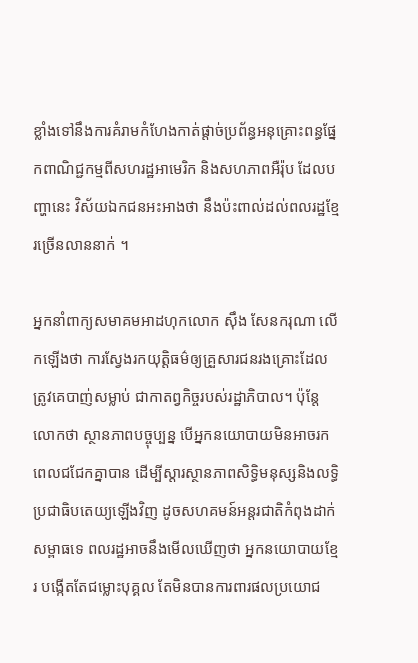ខ្លាំងទៅនឹងការគំរាមកំហែងកាត់ផ្តាច់ប្រព័ន្ធអនុគ្រោះពន្ធផ្នែកពាណិជ្ជកម្មពីសហរដ្ឋអាមេរិក និងសហភាពអឺរ៉ុប ដែលបញ្ហានេះ វិស័យឯកជនអះអាងថា នឹងប៉ះពាល់ដល់ពលរដ្ឋខ្មែរច្រើនលាននាក់ ។

អ្នកនាំពាក្យសមាគមអាដហុកលោក ស៊ឹង សែនករុណា លើកឡើងថា ការស្វែងរកយុត្តិធម៌ឲ្យគ្រួសារជនរងគ្រោះដែលត្រូវគេបាញ់សម្លាប់ ជាកាតព្វកិច្ចរបស់រដ្ឋាភិបាល។ ប៉ុន្តែលោកថា ស្ថានភាពបច្ចុប្បន្ន បើអ្នកនយោបាយមិនអាចរកពេលជជែកគ្នាបាន ដើម្បីស្តារស្ថានភាពសិទ្ធិមនុស្សនិងលទ្ធិប្រជាធិបតេយ្យឡើងវិញ ដូចសហគមន៍អន្តរជាតិកំពុងដាក់សម្ពាធទេ ពលរដ្ឋអាចនឹងមើលឃើញថា អ្នកនយោបាយខ្មែរ បង្កើតតែជម្លោះបុគ្គល តែមិនបានការពារផលប្រយោជ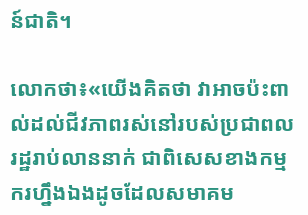ន៍ជាតិ។

លោកថា៖«យើងគិតថា វាអាចប៉ះពាល់ដល់ជីវភាពរស់នៅរបស់ប្រជាពលរដ្ឋរាប់លាននាក់ ជាពិសេសខាងកម្មករហ្នឹងឯងដូចដែលសមាគម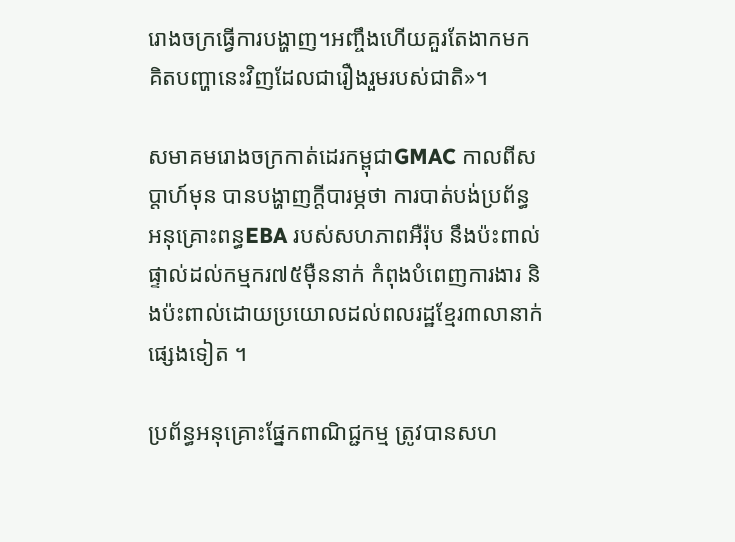រោងចក្រធ្វើការបង្ហាញ។អញ្ចឹងហើយគួរតែងាកមកគិតបញ្ហានេះវិញដែលជារឿងរួមរបស់ជាតិ»។

សមាគមរោងចក្រកាត់ដេរកម្ពុជាGMAC កាលពីសប្តាហ៍មុន បានបង្ហាញក្តីបារម្ភថា ការបាត់បង់ប្រព័ន្ធអនុគ្រោះពន្ធEBA របស់សហភាពអឺរ៉ុប នឹងប៉ះពាល់ផ្ទាល់ដល់កម្មករ៧៥ម៉ឺននាក់ កំពុងបំពេញការងារ និងប៉ះពាល់ដោយប្រយោលដល់ពលរដ្ឋខ្មែរ៣លានាក់ផ្សេងទៀត ។

ប្រព័ន្ធអនុគ្រោះផ្នែកពាណិជ្ជកម្ម ត្រូវបានសហ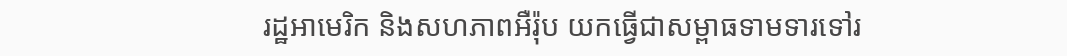រដ្ឋអាមេរិក និងសហភាពអឺរ៉ុប យកធ្វើជាសម្ពាធទាមទារទៅរ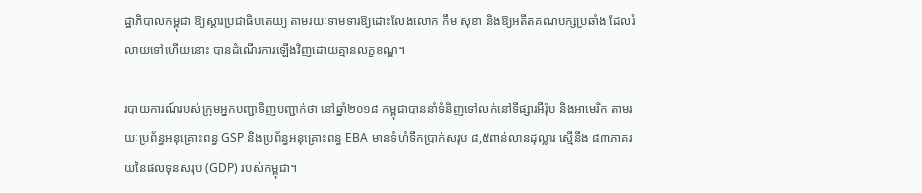ដ្ឋាភិបាលកម្ពុជា ឱ្យស្តារប្រជាធិបតេយ្យ តាមរយៈទាមទារឱ្យដោះលែងលោក កឹម សុខា និងឱ្យអតីតគណបក្សប្រឆាំង ដែលរំលាយទៅហើយនោះ បានដំណើរការឡើងវិញដោយគ្មានលក្ខខណ្ឌ។

របាយការណ៍របស់ក្រុមអ្នកបញ្ជាទិញបញ្ជាក់ថា នៅឆ្នាំ២០១៨ កម្ពុជាបាននាំទំនិញទៅលក់នៅទីផ្សារអឺរ៉ុប និងអាមេរិក តាមរយៈប្រព័ន្ធអនុគ្រោះពន្ធ GSP និងប្រព័ន្ធអនុគ្រោះពន្ធ EBA មានទំហំទឹកប្រាក់សរុប ៨,៥ពាន់លានដុល្លារ ស្មើនឹង ៨៣ភាគរយនៃផលទុនសរុប (GDP) របស់កម្ពុជា។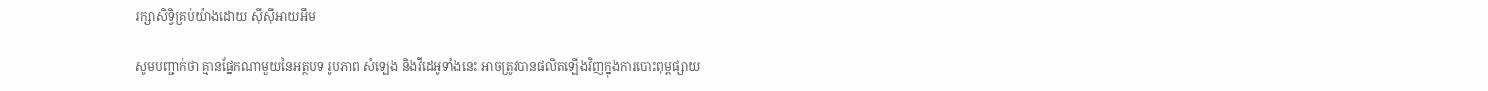រក្សាសិទ្វិគ្រប់យ៉ាងដោយ ស៊ីស៊ីអាយអឹម

សូមបញ្ជាក់ថា គ្មានផ្នែកណាមួយនៃអត្ថបទ រូបភាព សំឡេង និងវីដេអូទាំងនេះ អាចត្រូវបានផលិតឡើងវិញក្នុងការបោះពុម្ពផ្សាយ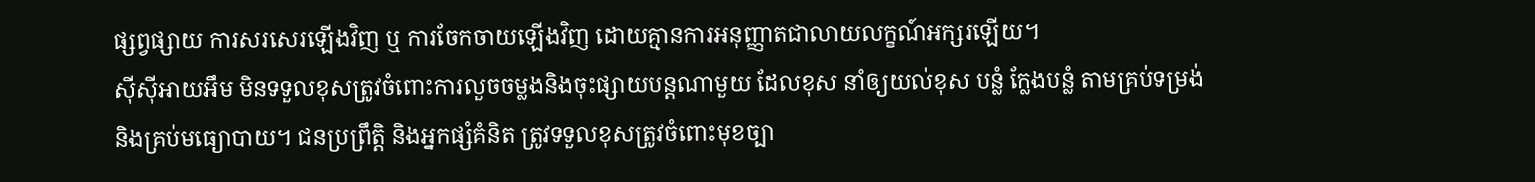ផ្សព្វផ្សាយ ការសរសេរឡើងវិញ ឬ ការចែកចាយឡើងវិញ ដោយគ្មានការអនុញ្ញាតជាលាយលក្ខណ៍អក្សរឡើយ។
ស៊ីស៊ីអាយអឹម មិនទទួលខុសត្រូវចំពោះការលួចចម្លងនិងចុះផ្សាយបន្តណាមួយ ដែលខុស នាំឲ្យយល់ខុស បន្លំ ក្លែងបន្លំ តាមគ្រប់ទម្រង់និងគ្រប់មធ្យោបាយ។ ជនប្រព្រឹត្តិ និងអ្នកផ្សំគំនិត ត្រូវទទួលខុសត្រូវចំពោះមុខច្បា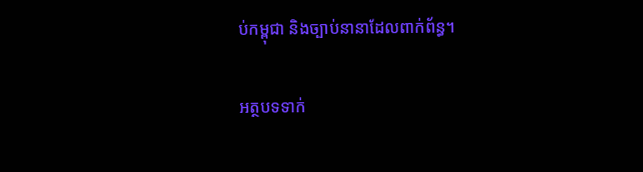ប់កម្ពុជា និងច្បាប់នានាដែលពាក់ព័ន្ធ។

អត្ថបទទាក់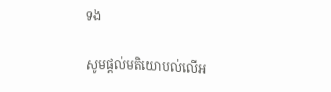ទង

សូមផ្ដល់មតិយោបល់លើអ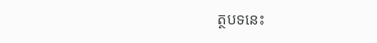ត្ថបទនេះ